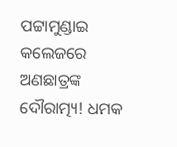ପଟ୍ଟାମୁଣ୍ଡାଇ କଲେଜରେ ଅଣଛାତ୍ରଙ୍କ ଦୌରାତ୍ମ୍ୟ! ଧମକ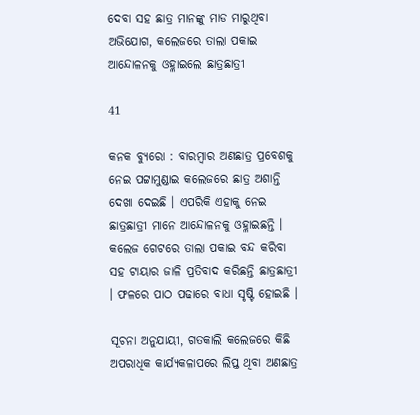ଦେବା ସହ ଛାତ୍ର ମାନଙ୍କୁ ମାଡ ମାରୁଥିବା ଅଭିଯୋଗ, କଲେଜରେ ତାଲା ପକାଇ ଆନ୍ଦୋଳନକୁ ଓହ୍ଳାଇଲେ ଛାତ୍ରଛାତ୍ରୀ

41

କନକ ବ୍ୟୁରୋ : ବାରମ୍ବାର ଅଣଛାତ୍ର ପ୍ରବେଶକୁ ନେଇ ପଟ୍ଟାମୁଣ୍ଡାଇ କଲେଜରେ ଛାତ୍ର ଅଶାନ୍ତି ଦେଖା ଦେଇଛି । ଏପରିକି ଏହାକୁ ନେଇ ଛାତ୍ରଛାତ୍ରୀ ମାନେ ଆନ୍ଦୋଳନକୁ ଓହ୍ଳାଇଛନ୍ତି । କଲେଜ ଗେଟରେ ତାଲା ପକାଇ ବନ୍ଦ କରିବା ସହ ଟାୟାର ଜାଳି ପ୍ରତିବାଦ କରିଛନ୍ତି ଛାତ୍ରଛାତ୍ରୀ । ଫଳରେ ପାଠ ପଢାରେ ବାଧା ସୃଷ୍ଟି ହୋଇଛି ।

ସୂଚନା ଅନୁଯାୟୀ, ଗତକାଲି କଲେଜରେ କିଛି ଅପରାଧିକ କାର୍ଯ୍ୟକଳାପରେ ଲିପ୍ତ ଥିବା ଅଣଛାତ୍ର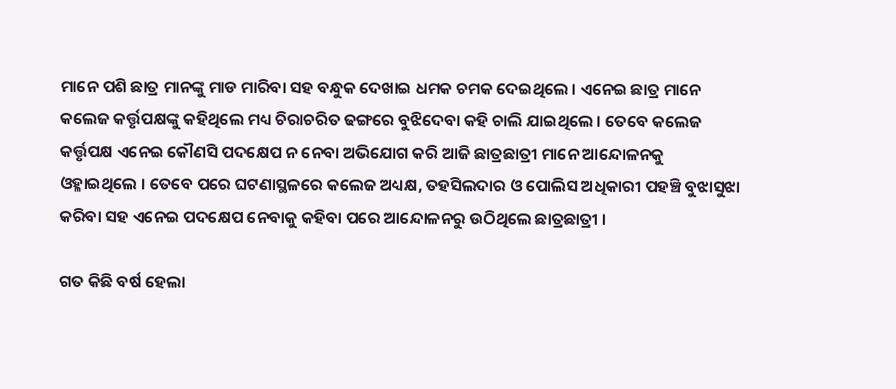ମାନେ ପଶି ଛାତ୍ର ମାନଙ୍କୁ ମାଡ ମାରିବା ସହ ବନ୍ଧୁକ ଦେଖାଇ ଧମକ ଚମକ ଦେଇଥିଲେ । ଏନେଇ ଛାତ୍ର ମାନେ କଲେଜ କର୍ତ୍ତୃପକ୍ଷଙ୍କୁ କହିଥିଲେ ମଧ୍ୟ ଚିରାଚରିତ ଢଙ୍ଗରେ ବୁଝିଦେବା କହି ଚାଲି ଯାଇଥିଲେ । ତେବେ କଲେଜ କର୍ତ୍ତୃପକ୍ଷ ଏନେଇ କୌଣସି ପଦକ୍ଷେପ ନ ନେବା ଅଭିଯୋଗ କରି ଆଜି ଛାତ୍ରଛାତ୍ରୀ ମାନେ ଆନ୍ଦୋଳନକୁ ଓହ୍ଳାଇଥିଲେ । ତେବେ ପରେ ଘଟଣାସ୍ଥଳରେ କଲେଜ ଅଧ୍ୟକ୍ଷ, ତହସିଲଦାର ଓ ପୋଲିସ ଅଧିକାରୀ ପହଞ୍ଚି ବୁଝାସୁଝା କରିବା ସହ ଏନେଇ ପଦକ୍ଷେପ ନେବାକୁ କହିବା ପରେ ଆନ୍ଦୋଳନରୁ ଉଠିଥିଲେ ଛାତ୍ରଛାତ୍ରୀ ।

ଗତ କିଛି ବର୍ଷ ହେଲା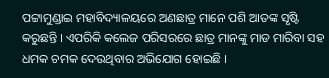ପଟ୍ଟାମୁଣ୍ଡାଇ ମହାବିଦ୍ୟାଳୟରେ ଅଣଛାତ୍ର ମାନେ ପଶି ଆତଙ୍କ ସୃଷ୍ଟି କରୁଛନ୍ତି । ଏପରିକି କଲେଜ ପରିସରରେ ଛାତ୍ର ମାନଙ୍କୁ ମାଡ ମାରିବା ସହ ଧମକ ଚମକ ଦେଉଥିବାର ଅଭିଯୋଗ ହୋଇଛି ।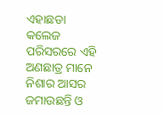ଏହାଛଡା କଲେଜ ପରିସରରେ ଏହି ଅଣଛାତ୍ର ମାନେ ନିଶାର ଆସର ଜମାଉଛନ୍ତି ଓ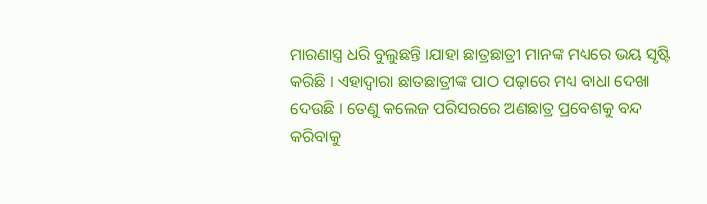ମାରଣାସ୍ତ୍ର ଧରି ବୁଲୁଛନ୍ତି ।ଯାହା ଛାତ୍ରଛାତ୍ରୀ ମାନଙ୍କ ମଧ୍ୟରେ ଭୟ ସୃଷ୍ଟି କରିଛି । ଏହାଦ୍ୱାରା ଛାତଛାତ୍ରୀଙ୍କ ପାଠ ପଢ଼ାରେ ମଧ୍ୟ ବାଧା ଦେଖା ଦେଉଛି । ତେଣୁ କଲେଜ ପରିସରରେ ଅଣଛାତ୍ର ପ୍ରବେଶକୁ ବନ୍ଦ କରିବାକୁ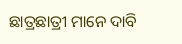ଛାତ୍ରଛାତ୍ରୀ ମାନେ ଦାବି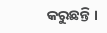କରୁଛନ୍ତି ।